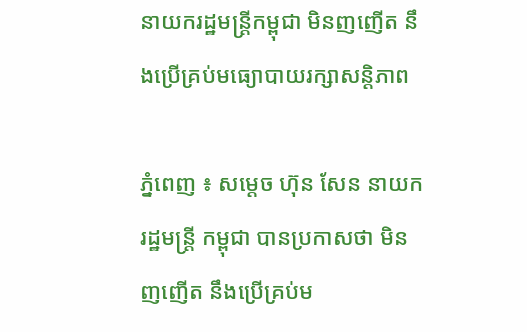នាយករដ្ឋមន្រ្តីកម្ពុជា មិនញញើត នឹងប្រើគ្រប់មធ្យោបាយរក្សាសន្ដិភាព

ភ្នំពេញ ៖ សម្ដេច ហ៊ុន សែន នាយករដ្ឋមន្ដ្រី កម្ពុជា បានប្រកាសថា មិនញញើត នឹងប្រើគ្រប់ម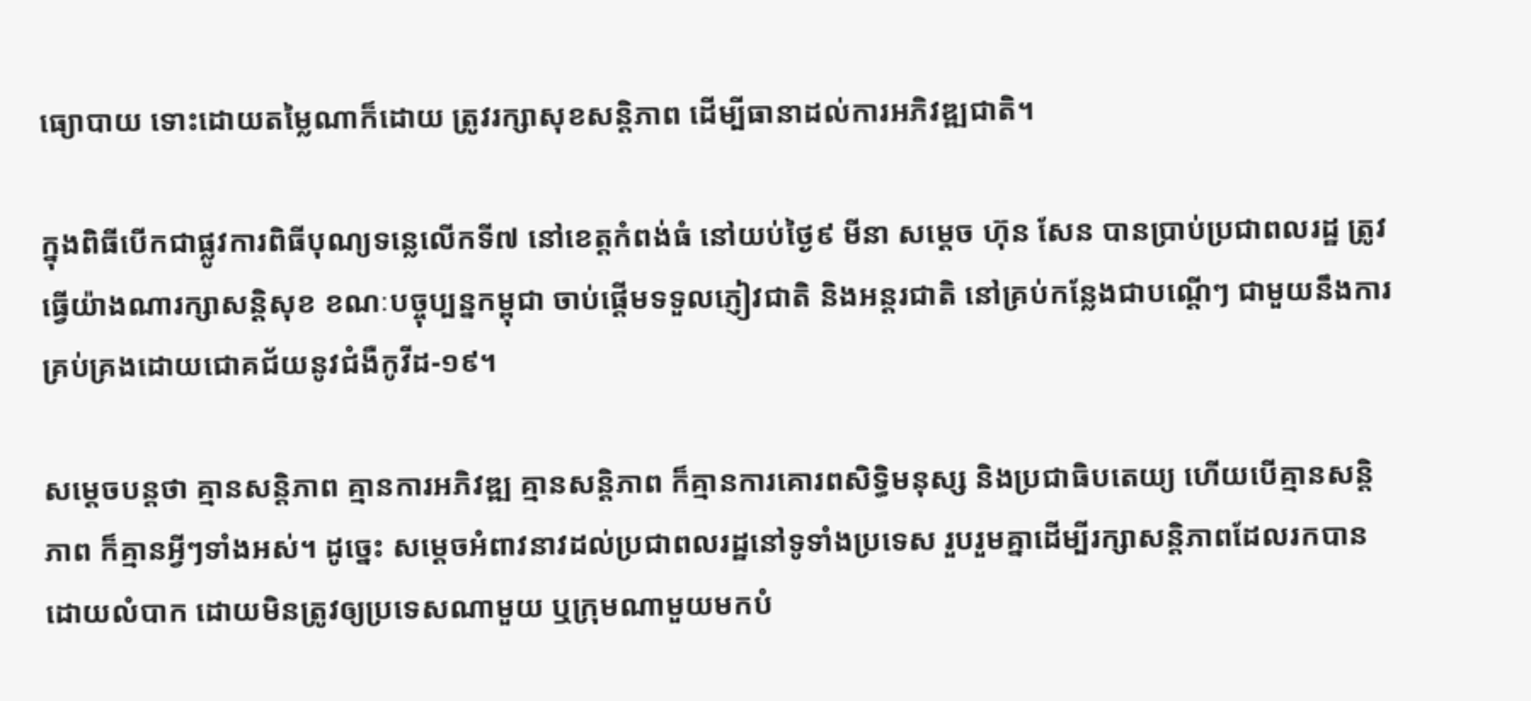ធ្យោបាយ ទោះដោយតម្លៃណាក៏ដោយ ត្រូវរក្សាសុខសន្ដិភាព ដើម្បីធានាដល់ការអភិវឌ្ឍជាតិ។

ក្នុងពិធីបើកជាផ្លូវការពិធីបុណ្យទន្លេលើកទី៧ នៅខេត្តកំពង់ធំ នៅយប់ថ្ងៃ៩ មីនា សម្ដេច ហ៊ុន សែន បានប្រាប់ប្រជាពលរដ្ឋ ត្រូវធ្វើយ៉ាងណារក្សាសន្ដិសុខ ខណៈបច្ចុប្បន្នកម្ពុជា ចាប់ផ្ដើមទទួលភ្ញៀវជាតិ និងអន្ដរជាតិ នៅគ្រប់កន្លែងជាបណ្ដើៗ ជាមួយនឹងការគ្រប់គ្រងដោយជោគជ័យនូវជំងឺកូវីដ-១៩។

សម្ដេចបន្ដថា គ្មានសន្ដិភាព គ្មានការអភិវឌ្ឍ គ្មានសន្ដិភាព ក៏គ្មានការគោរពសិទ្ធិមនុស្ស និងប្រជាធិបតេយ្យ ហើយបើគ្មានសន្ដិភាព ក៏គ្មានអ្វីៗទាំងអស់។ ដូច្នេះ សម្ដេចអំពាវនាវដល់ប្រជាពលរដ្ឋនៅទូទាំងប្រទេស រួបរួមគ្នាដើម្បីរក្សាសន្ដិភាពដែលរកបាន ដោយលំបាក ដោយមិនត្រូវឲ្យប្រទេសណាមួយ ឬក្រុមណាមួយមកបំ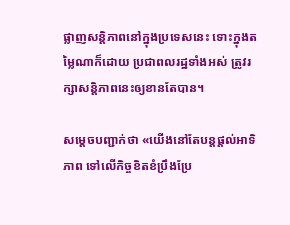ផ្លាញសន្ដិភាពនៅក្នុងប្រទេសនេះ ទោះក្នុងតម្លៃណាក៏ដោយ ប្រជាពលរដ្ឋទាំងអស់ ត្រូវរក្សាសន្ដិភាពនេះឲ្យខានតែបាន។

សម្ដេចបញ្ជាក់ថា «យើងនៅតែបន្ដផ្ដល់អាទិភាព ទៅលើកិច្ចខិតខំប្រឹងប្រែ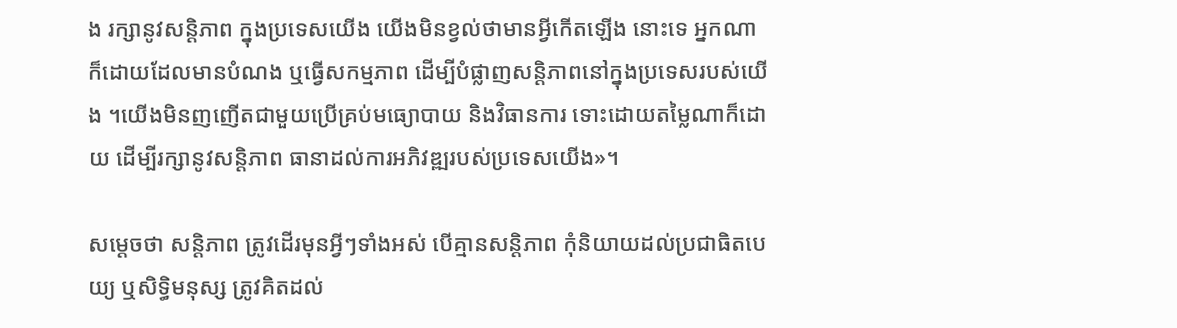ង រក្សានូវសន្ដិភាព ក្នុងប្រទេសយើង យើងមិនខ្វល់ថាមានអ្វីកើតឡើង នោះទេ អ្នកណាក៏ដោយដែលមានបំណង ឬធ្វើសកម្មភាព ដើម្បីបំផ្លាញសន្ដិភាពនៅក្នុងប្រទេសរបស់យើង ។យើងមិនញញើតជាមួយប្រើគ្រប់មធ្យោបាយ និងវិធានការ ទោះដោយតម្លៃណាក៏ដោយ ដើម្បីរក្សានូវសន្ដិភាព ធានាដល់ការអភិវឌ្ឍរបស់ប្រទេសយើង»។

សម្ដេចថា សន្ដិភាព ត្រូវដើរមុនអ្វីៗទាំងអស់ បើគ្មានសន្ដិភាព កុំនិយាយដល់ប្រជាធិតបេយ្យ ឬសិទ្ធិមនុស្ស ត្រូវគិតដល់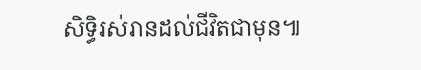សិទ្ធិរស់រានដល់ជីវិតជាមុន៕